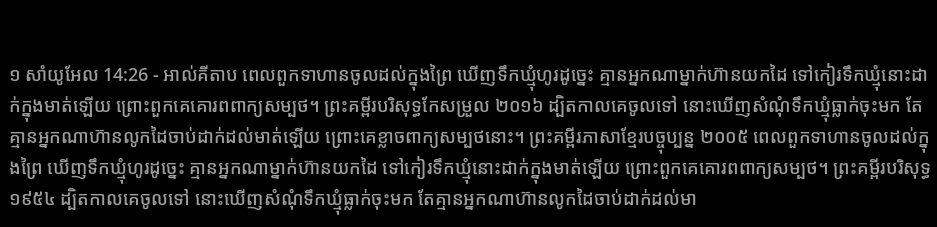១ សាំយូអែល 14:26 - អាល់គីតាប ពេលពួកទាហានចូលដល់ក្នុងព្រៃ ឃើញទឹកឃ្មុំហូរដូច្នេះ គ្មានអ្នកណាម្នាក់ហ៊ានយកដៃ ទៅកៀរទឹកឃ្មុំនោះដាក់ក្នុងមាត់ឡើយ ព្រោះពួកគេគោរពពាក្យសម្បថ។ ព្រះគម្ពីរបរិសុទ្ធកែសម្រួល ២០១៦ ដ្បិតកាលគេចូលទៅ នោះឃើញសំណុំទឹកឃ្មុំធ្លាក់ចុះមក តែគ្មានអ្នកណាហ៊ានលូកដៃចាប់ដាក់ដល់មាត់ឡើយ ព្រោះគេខ្លាចពាក្យសម្បថនោះ។ ព្រះគម្ពីរភាសាខ្មែរបច្ចុប្បន្ន ២០០៥ ពេលពួកទាហានចូលដល់ក្នុងព្រៃ ឃើញទឹកឃ្មុំហូរដូច្នេះ គ្មានអ្នកណាម្នាក់ហ៊ានយកដៃ ទៅកៀរទឹកឃ្មុំនោះដាក់ក្នុងមាត់ឡើយ ព្រោះពួកគេគោរពពាក្យសម្បថ។ ព្រះគម្ពីរបរិសុទ្ធ ១៩៥៤ ដ្បិតកាលគេចូលទៅ នោះឃើញសំណុំទឹកឃ្មុំធ្លាក់ចុះមក តែគ្មានអ្នកណាហ៊ានលូកដៃចាប់ដាក់ដល់មា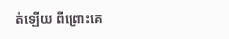ត់ឡើយ ពីព្រោះគេ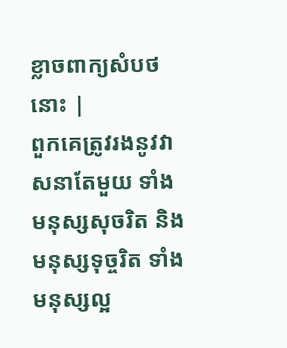ខ្លាចពាក្យសំបថនោះ |
ពួកគេត្រូវរងនូវវាសនាតែមួយ ទាំងមនុស្សសុចរិត និងមនុស្សទុច្ចរិត ទាំងមនុស្សល្អ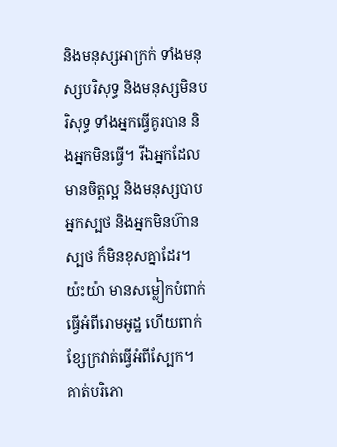និងមនុស្សអាក្រក់ ទាំងមនុស្សបរិសុទ្ធ និងមនុស្សមិនបរិសុទ្ធ ទាំងអ្នកធ្វើគូរបាន និងអ្នកមិនធ្វើ។ រីឯអ្នកដែលមានចិត្តល្អ និងមនុស្សបាប អ្នកស្បថ និងអ្នកមិនហ៊ានស្បថ ក៏មិនខុសគ្នាដែរ។
យ៉ះយ៉ា មានសម្លៀកបំពាក់ធ្វើអំពីរោមអូដ្ឋ ហើយពាក់ខ្សែក្រវាត់ធ្វើអំពីស្បែក។ គាត់បរិភោ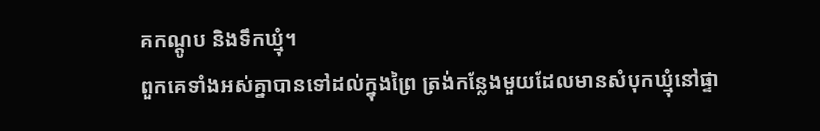គកណ្ដូប និងទឹកឃ្មុំ។
ពួកគេទាំងអស់គ្នាបានទៅដល់ក្នុងព្រៃ ត្រង់កន្លែងមួយដែលមានសំបុកឃ្មុំនៅផ្ទា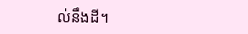ល់នឹងដី។